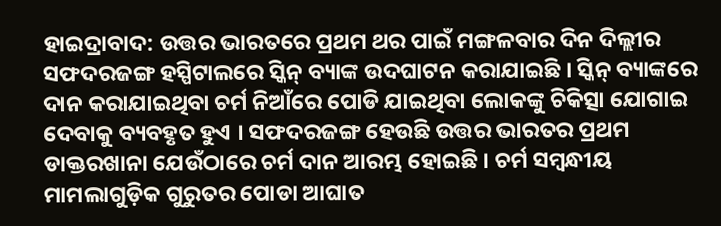ହାଇଦ୍ରାବାଦ: ଉତ୍ତର ଭାରତରେ ପ୍ରଥମ ଥର ପାଇଁ ମଙ୍ଗଳବାର ଦିନ ଦିଲ୍ଲୀର ସଫଦରଜଙ୍ଗ ହସ୍ପିଟାଲରେ ସ୍କିନ୍ ବ୍ୟାଙ୍କ ଉଦଘାଟନ କରାଯାଇଛି । ସ୍କିନ୍ ବ୍ୟାଙ୍କରେ ଦାନ କରାଯାଇଥିବା ଚର୍ମ ନିଆଁରେ ପୋଡି ଯାଇଥିବା ଲୋକଙ୍କୁ ଚିକିତ୍ସା ଯୋଗାଇ ଦେବାକୁ ବ୍ୟବହୃତ ହୁଏ । ସଫଦରଜଙ୍ଗ ହେଉଛି ଉତ୍ତର ଭାରତର ପ୍ରଥମ ଡାକ୍ତରଖାନା ଯେଉଁଠାରେ ଚର୍ମ ଦାନ ଆରମ୍ଭ ହୋଇଛି । ଚର୍ମ ସମ୍ବନ୍ଧୀୟ ମାମଲାଗୁଡ଼ିକ ଗୁରୁତର ପୋଡା ଆଘାତ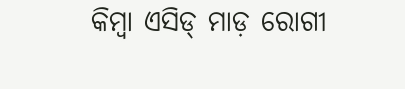କିମ୍ବା ଏସିଡ୍ ମାଡ଼ ରୋଗୀ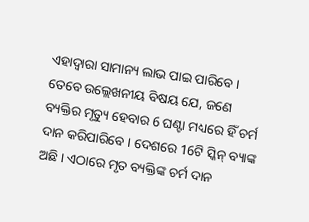ଏହାଦ୍ୱାରା ସାମାନ୍ୟ ଲାଭ ପାଇ ପାରିବେ । ତେବେ ଉଲ୍ଲେଖନୀୟ ବିଷୟ ଯେ, ଜଣେ ବ୍ୟକ୍ତିର ମୃତ୍ୟୁ ହେବାର 6 ଘଣ୍ଟା ମଧ୍ୟରେ ହିଁ ଚର୍ମ ଦାନ କରିପାରିବେ । ଦେଶରେ 16ଟି ସ୍କିନ୍ ବ୍ୟାଙ୍କ ଅଛି । ଏଠାରେ ମୃତ ବ୍ୟକ୍ତିଙ୍କ ଚର୍ମ ଦାନ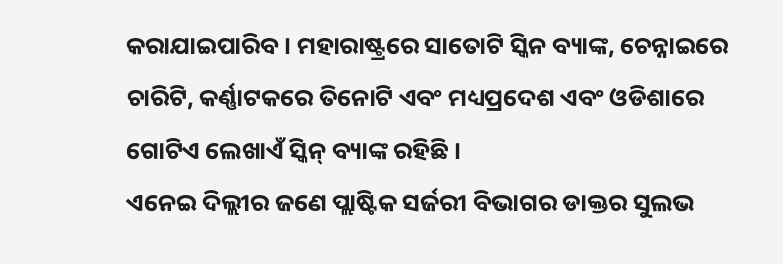କରାଯାଇପାରିବ । ମହାରାଷ୍ଟ୍ରରେ ସାତୋଟି ସ୍କିନ ବ୍ୟାଙ୍କ, ଚେନ୍ନାଇରେ ଚାରିଟି, କର୍ଣ୍ଣାଟକରେ ତିନୋଟି ଏବଂ ମଧ୍ୟପ୍ରଦେଶ ଏବଂ ଓଡିଶାରେ ଗୋଟିଏ ଲେଖାଏଁ ସ୍କିନ୍ ବ୍ୟାଙ୍କ ରହିଛି ।
ଏନେଇ ଦିଲ୍ଲୀର ଜଣେ ପ୍ଲାଷ୍ଟିକ ସର୍ଜରୀ ବିଭାଗର ଡାକ୍ତର ସୁଲଭ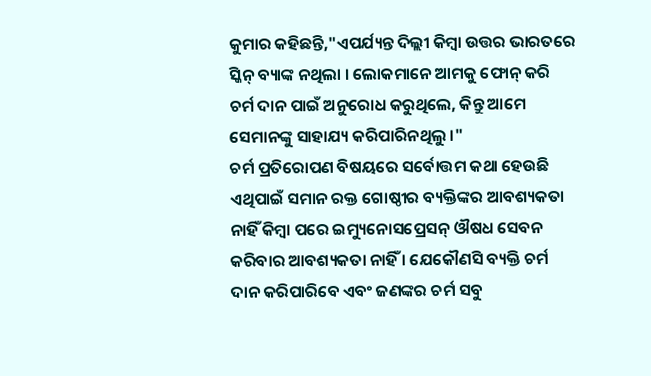କୁମାର କହିଛନ୍ତି,"ଏପର୍ଯ୍ୟନ୍ତ ଦିଲ୍ଲୀ କିମ୍ବା ଉତ୍ତର ଭାରତରେ ସ୍କିନ୍ ବ୍ୟାଙ୍କ ନଥିଲା । ଲୋକମାନେ ଆମକୁ ଫୋନ୍ କରି ଚର୍ମ ଦାନ ପାଇଁ ଅନୁରୋଧ କରୁଥିଲେ, କିନ୍ତୁ ଆମେ ସେମାନଙ୍କୁ ସାହାଯ୍ୟ କରିପାରିନଥିଲୁ ।"
ଚର୍ମ ପ୍ରତିରୋପଣ ବିଷୟରେ ସର୍ବୋତ୍ତମ କଥା ହେଉଛି ଏଥିପାଇଁ ସମାନ ରକ୍ତ ଗୋଷ୍ଠୀର ବ୍ୟକ୍ତିଙ୍କର ଆବଶ୍ୟକତା ନାହିଁ କିମ୍ବା ପରେ ଇମ୍ୟୁନୋସପ୍ରେସନ୍ ଔଷଧ ସେବନ କରିବାର ଆବଶ୍ୟକତା ନାହିଁ । ଯେକୌଣସି ବ୍ୟକ୍ତି ଚର୍ମ ଦାନ କରିପାରିବେ ଏବଂ ଜଣଙ୍କର ଚର୍ମ ସବୁ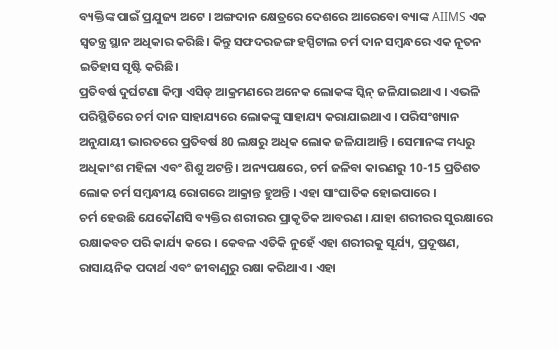ବ୍ୟକ୍ତିଙ୍କ ପାଇଁ ପ୍ରଯୁଜ୍ୟ ଅଟେ । ଅଙ୍ଗଦାନ କ୍ଷେତ୍ରରେ ଦେଶରେ ଆରେବୋ ବ୍ୟାଙ୍କ AIIMS ଏକ ସ୍ୱତନ୍ତ୍ର ସ୍ଥାନ ଅଧିକାର କରିଛି। କିନ୍ତୁ ସଫଦରଜଙ୍ଗ ହସ୍ପିଟାଲ ଚର୍ମ ଦାନ ସମ୍ବନ୍ଧରେ ଏକ ନୂତନ ଇତିହାସ ସୃଷ୍ଟି କରିଛି।
ପ୍ରତିବର୍ଷ ଦୁର୍ଘଟଣା କିମ୍ବା ଏସିଡ୍ ଆକ୍ରମଣରେ ଅନେକ ଲୋକଙ୍କ ସ୍କିନ୍ ଜଳିଯାଇଥାଏ । ଏଭଳି ପରିସ୍ଥିତିରେ ଚର୍ମ ଦାନ ସାହାଯ୍ୟରେ ଲୋକଙ୍କୁ ସାହାଯ୍ୟ କରାଯାଇଥାଏ । ପରିସଂଖ୍ୟାନ ଅନୁଯାୟୀ ଭାରତରେ ପ୍ରତିବର୍ଷ 80 ଲକ୍ଷରୁ ଅଧିକ ଲୋକ ଜଳିଯାଆନ୍ତି । ସେମାନଙ୍କ ମଧ୍ୟରୁ ଅଧିକାଂଶ ମହିଳା ଏବଂ ଶିଶୁ ଅଟନ୍ତି । ଅନ୍ୟପକ୍ଷରେ, ଚର୍ମ ଜଳିବା କାରଣରୁ 10-15 ପ୍ରତିଶତ ଲୋକ ଚର୍ମ ସମ୍ବନ୍ଧୀୟ ରୋଗରେ ଆକ୍ରାନ୍ତ ହୁଅନ୍ତି । ଏହା ସାଂଘାତିକ ହୋଇପାରେ ।
ଚର୍ମ ହେଉଛି ଯେକୌଣସି ବ୍ୟକ୍ତିର ଶରୀରର ପ୍ରାକୃତିକ ଆବରଣ । ଯାହା ଶରୀରର ସୁରକ୍ଷାରେ ରକ୍ଷାକବଚ ପରି କାର୍ଯ୍ୟ କରେ । କେବଳ ଏତିକି ନୁହେଁ ଏହା ଶରୀରକୁ ସୂର୍ଯ୍ୟ, ପ୍ରଦୂଷଣ, ରାସାୟନିକ ପଦାର୍ଥ ଏବଂ ଜୀବାଣୁରୁ ରକ୍ଷା କରିଥାଏ । ଏହା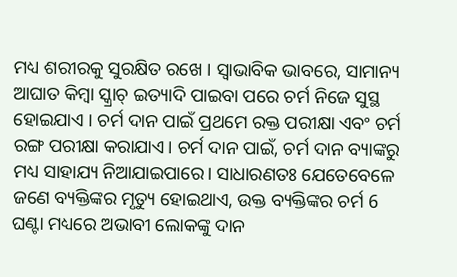ମଧ୍ୟ ଶରୀରକୁ ସୁରକ୍ଷିତ ରଖେ । ସ୍ବାଭାବିକ ଭାବରେ, ସାମାନ୍ୟ ଆଘାତ କିମ୍ବା ସ୍କ୍ରାଚ୍ ଇତ୍ୟାଦି ପାଇବା ପରେ ଚର୍ମ ନିଜେ ସୁସ୍ଥ ହୋଇଯାଏ । ଚର୍ମ ଦାନ ପାଇଁ ପ୍ରଥମେ ରକ୍ତ ପରୀକ୍ଷା ଏବଂ ଚର୍ମ ରଙ୍ଗ ପରୀକ୍ଷା କରାଯାଏ। ଚର୍ମ ଦାନ ପାଇଁ, ଚର୍ମ ଦାନ ବ୍ୟାଙ୍କରୁ ମଧ୍ୟ ସାହାଯ୍ୟ ନିଆଯାଇପାରେ। ସାଧାରଣତଃ ଯେତେବେଳେ ଜଣେ ବ୍ୟକ୍ତିଙ୍କର ମୃତ୍ୟୁ ହୋଇଥାଏ, ଉକ୍ତ ବ୍ୟକ୍ତିଙ୍କର ଚର୍ମ 6 ଘଣ୍ଟା ମଧ୍ୟରେ ଅଭାବୀ ଲୋକଙ୍କୁ ଦାନ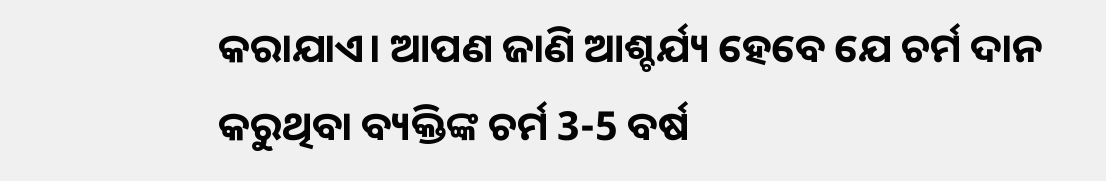କରାଯାଏ। ଆପଣ ଜାଣି ଆଶ୍ଚର୍ଯ୍ୟ ହେବେ ଯେ ଚର୍ମ ଦାନ କରୁଥିବା ବ୍ୟକ୍ତିଙ୍କ ଚର୍ମ 3-5 ବର୍ଷ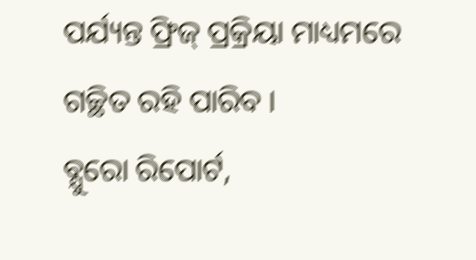ପର୍ଯ୍ୟନ୍ତ ଫ୍ରିଜ୍ ପ୍ରକ୍ରିୟା ମାଧ୍ୟମରେ ଗଚ୍ଛିତ ରହି ପାରିବ ।
ବ୍ଯୁରୋ ରିପୋର୍ଟ,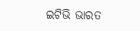ଇଟିଭି ଭାରତ